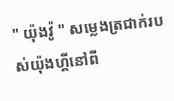" យ៉ុងវ៉ូ " សម្លេងត្រជាក់របស់យ៉ុងហ្គីនៅពី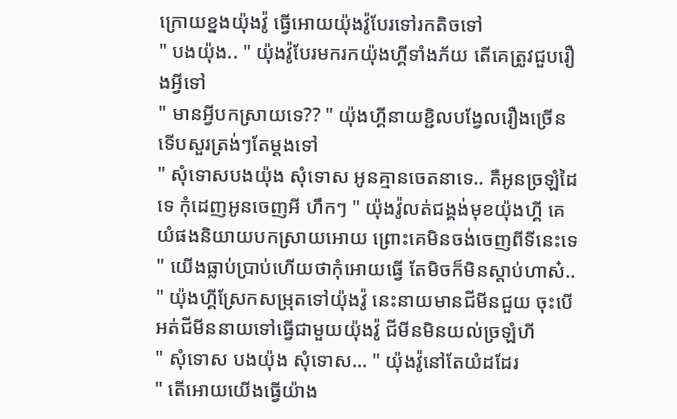ក្រោយខ្នងយ៉ុងវ៉ូ ធ្វើអោយយ៉ុងវ៉ូបែរទៅរកតិចទៅ
" បងយ៉ុង.. " យ៉ុងវ៉ូបែរមករកយ៉ុងហ្គីទាំងភ័យ តើគេត្រូវជួបរឿងអ្វីទៅ
" មានអ្វីបកស្រាយទេ?? " យ៉ុងហ្គីនាយខ្ជិលបង្វែលរឿងច្រើនទើបសួរត្រង់ៗតែម្តងទៅ
" សុំទោសបងយ៉ុង សុំទោស អូនគ្មានចេតនាទេ.. គឺអូនច្រឡំដៃទេ កុំដេញអូនចេញអី ហឹកៗ " យ៉ុងវ៉ូលត់ជង្គង់មុខយ៉ុងហ្គី គេយំផងនិយាយបកស្រាយអោយ ព្រោះគេមិនចង់ចេញពីទីនេះទេ
" យើងធ្លាប់ប្រាប់ហើយថាកុំអោយធ្វើ តែមិចក៏មិនស្តាប់ហាស៎.. " យ៉ុងហ្គីស្រែកសម្រុតទៅយ៉ុងវ៉ូ នេះនាយមានជីមីនជួយ ចុះបើអត់ជីមីននាយទៅធ្វើជាមួយយ៉ុងវ៉ូ ជីមីនមិនយល់ច្រឡំហី
" សុំទោស បងយ៉ុង សុំទោស... " យ៉ុងវ៉ូនៅតែយំដដែរ
" តើអោយយើងធ្វើយ៉ាង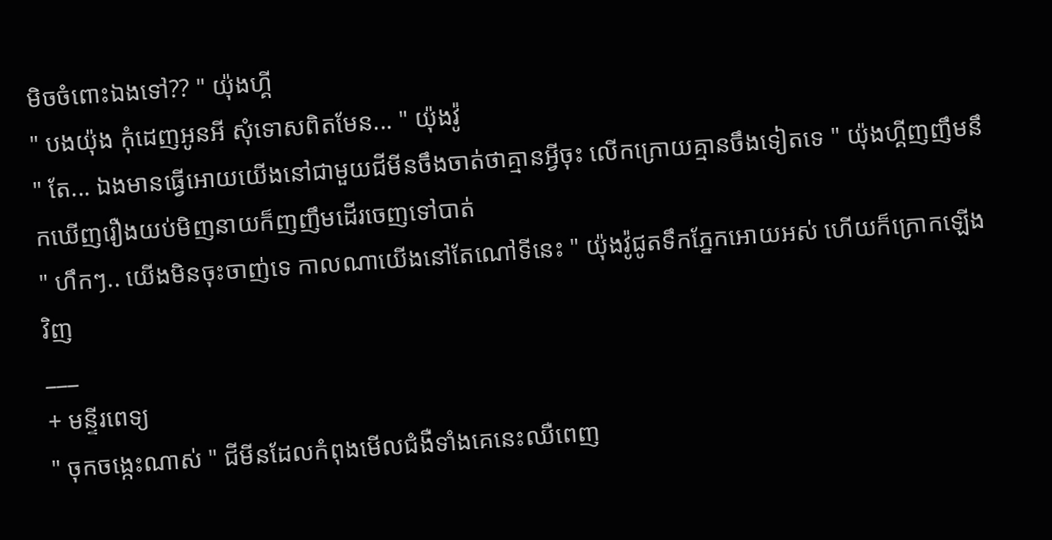មិចចំពោះឯងទៅ?? " យ៉ុងហ្គី
" បងយ៉ុង កុំដេញអូនអី សុំទោសពិតមែន... " យ៉ុងវ៉ូ
" តែ... ឯងមានធ្វើអោយយើងនៅជាមួយជីមីនចឹងចាត់ថាគ្មានអ្វីចុះ លើកក្រោយគ្មានចឹងទៀតទេ " យ៉ុងហ្គីញញឹមនឹកឃើញរឿងយប់មិញនាយក៏ញញឹមដើរចេញទៅបាត់
" ហឹកៗ.. យើងមិនចុះចាញ់ទេ កាលណាយើងនៅតែណៅទីនេះ " យ៉ុងវ៉ូជូតទឹកភ្នែកអោយអស់ ហើយក៏ក្រោកឡើងវិញ
___
+ មន្ទីរពេទ្យ
" ចុកចង្កេះណាស់ " ជីមីនដែលកំពុងមើលជំងឺទាំងគេនេះឈឺពេញ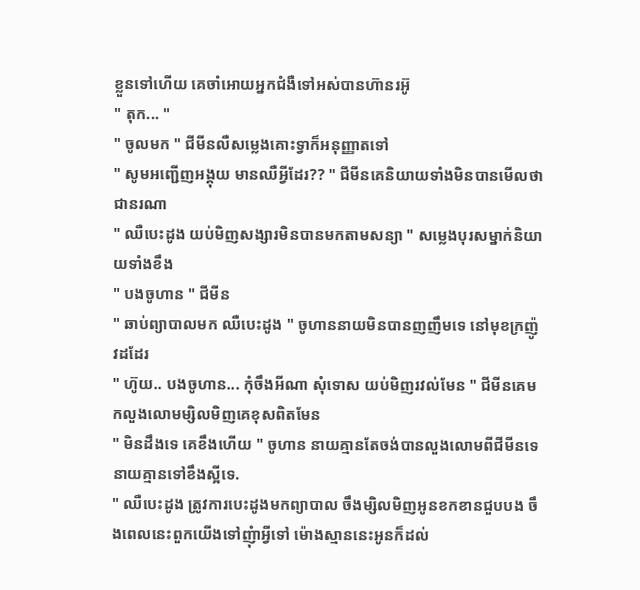ខ្លួនទៅហើយ គេចាំអោយអ្នកជំងឺទៅអស់បានហ៊ានរអ៊ូ
" តុក... "
" ចូលមក " ជីមីនលឺសម្លេងគោះទ្វាក៏អនុញ្ញាតទៅ
" សូមអញ្ជើញអង្គុយ មានឈឺអ្វីដែរ?? " ជីមីនគេនិយាយទាំងមិនបានមើលថាជានរណា
" ឈឺបេះដូង យប់មិញសង្សារមិនបានមកតាមសន្យា " សម្លេងបុរសម្នាក់និយាយទាំងខឹង
" បងចូហាន " ជីមីន
" ឆាប់ព្យាបាលមក ឈឺបេះដូង " ចូហាននាយមិនបានញញឹមទេ នៅមុខក្រញ៉ូវដដែរ
" ហ៊ូយ.. បងចូហាន... កុំចឹងអីណា សុំទោស យប់មិញរវល់មែន " ជីមីនគេមកលួងលោមម្សិលមិញគេខុសពិតមែន
" មិនដឹងទេ គេខឹងហើយ " ចូហាន នាយគ្មានតែចង់បានលួងលោមពីជីមីនទេ នាយគ្មានទៅខឹងស្អីទេ.
" ឈឺបេះដូង ត្រូវការបេះដូងមកព្យាបាល ចឹងម្សិលមិញអូនខកខានជួបបង ចឹងពេលនេះពួកយើងទៅញុំាអ្វីទៅ ម៉ោងស្មាននេះអូនក៏ដល់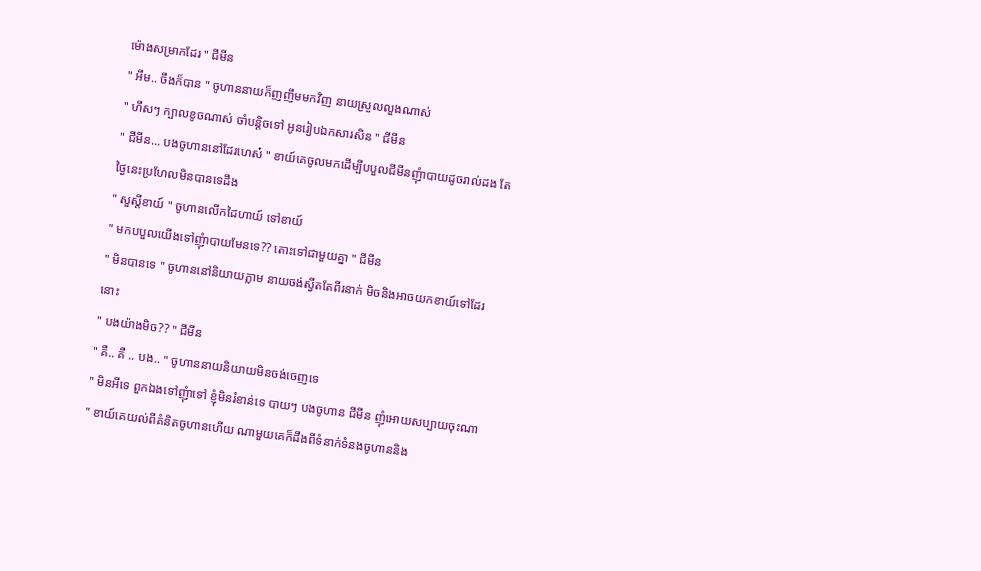ម៉ោងសម្រាកដែរ " ជីមីន
" អឹម.. ចឹងក៏បាន " ចូហាននាយក៏ញញឹមមកវិញ នាយស្រួលលួងណាស់
" ហឹសៗ ក្បាលខូចណាស់ ចាំបន្តិចទៅ អូនរៀបឯកសារសិន " ជីមីន
" ជីមីន... បងចូហាននៅដែរហេស៎ " ខាយ៍គេចូលមកដើម្បីបបួលជីមីនញុំាបាយដូចរាល់ដង តែថ្ងៃនេះប្រហែលមិនបានទេដឹង
" សួស្តីខាយ៍ " ចូហានលើកដៃហាយ៍ ទៅខាយ៍
" មកបបួលយើងទៅញុំាបាយមែនទេ?? តោះទៅជាមួយគ្នា " ជីមីន
" មិនបានទេ " ចូហាននៅនិយាយភ្លាម នាយចង់ស្វីតតែពីរនាក់ មិចនិងអាចយកខាយ៍ទៅដែរនោះ
" បងយ៉ាងមិច?? " ជីមីន
" គឺ.. គឺ .. បង.. " ចូហាននាយនិយាយមិនចង់ចេញទេ
" មិនអីទេ ពួកឯងទៅញុំាទៅ ខ្ញុំមិនរំខាន់ទេ បាយៗ បងចូហាន ជីមីន ញុំអោយសប្បាយចុះណា " ខាយ៍គេយល់ពីគំនិតចូហានហើយ ណាមួយគេក៏ដឹងពីទំនាក់ទំនងចូហាននិង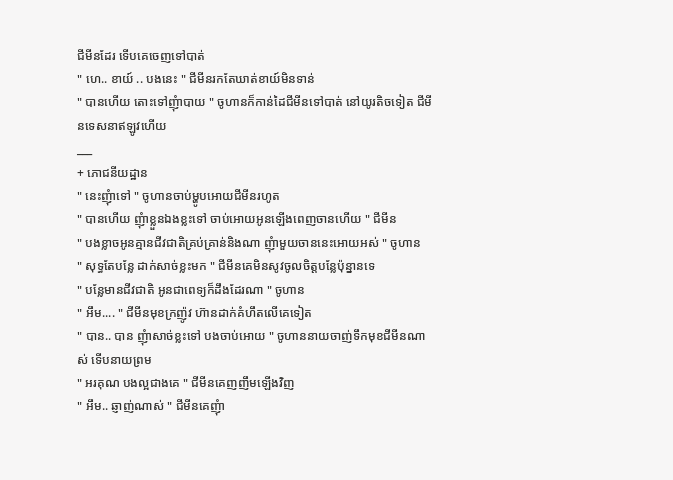ជីមីនដែរ ទើបគេចេញទៅបាត់
" ហេ.. ខាយ៍ .. បងនេះ " ជីមីនរកតែឃាត់ខាយ៍មិនទាន់
" បានហើយ តោះទៅញុំាបាយ " ចូហានក៏កាន់ដៃជីមីនទៅបាត់ នៅយូរតិចទៀត ជីមីនទេសនាឥឡូវហើយ
___
+ ភោជនីយដ្ឋាន
" នេះញុំាទៅ " ចូហានចាប់ម្ហូបអោយជីមីនរហូត
" បានហើយ ញុំាខ្លួនឯងខ្លះទៅ ចាប់អោយអូនឡើងពេញចានហើយ " ជីមីន
" បងខ្លាចអូនគ្មានជីវជាតិគ្រប់គ្រាន់និងណា ញុំាមួយចាននេះអោយអស់ " ចូហាន
" សុទ្ធតែបន្លែ ដាក់សាច់ខ្លះមក " ជីមីនគេមិនសូវចូលចិត្តបន្លែប៉ុន្នានទេ
" បន្លែមានជីវជាតិ អូនជាពេទ្យក៏ដឹងដែរណា " ចូហាន
" អឹម.... " ជីមីនមុខក្រញ៉ូវ ហ៊ានដាក់គំហឹតលើគេទៀត
" បាន.. បាន ញុំាសាច់ខ្លះទៅ បងចាប់អោយ " ចូហាននាយចាញ់ទឹកមុខជីមីនណាស់ ទើបនាយព្រម
" អរគុណ បងល្អជាងគេ " ជីមីនគេញញឹមឡើងវិញ
" អឹម.. ឆ្ញាញ់ណាស់ " ជីមីនគេញុំា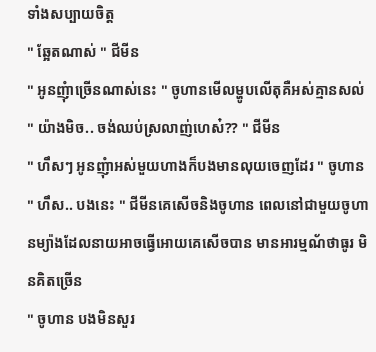ទាំងសប្បាយចិត្ត
" ឆ្អែតណាស់ " ជីមីន
" អូនញុំាច្រើនណាស់នេះ " ចូហានមើលម្ហូបលើតុគឺអស់គ្មានសល់
" យ៉ាងមិច.. ចង់ឈប់ស្រលាញ់ហេស៎?? " ជីមីន
" ហឹសៗ អូនញុំាអស់មួយហាងក៏បងមានលុយចេញដែរ " ចូហាន
" ហឹស.. បងនេះ " ជីមីនគេសើចនិងចូហាន ពេលនៅជាមួយចូហានម្យ៉ាងដែលនាយអាចធ្វើអោយគេសើចបាន មានអារម្មណ័ថាធូរ មិនគិតច្រើន
" ចូហាន បងមិនសួរ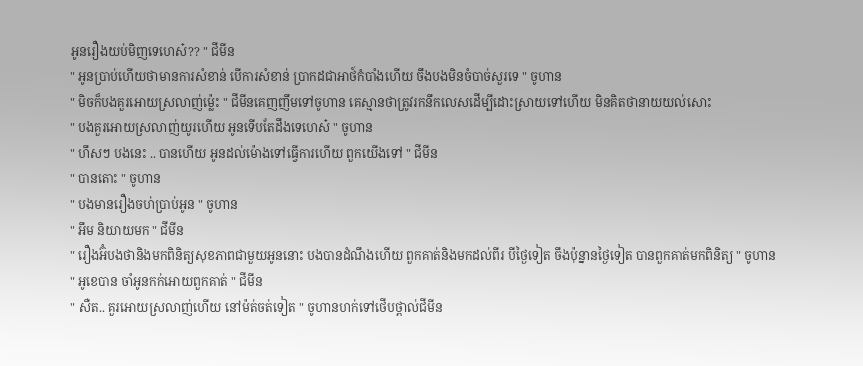អូនរឿងយប់មិញទេហេស៎?? " ជីមីន
" អូនប្រាប់ហើយថាមានការសំខាន់ បើការសំខាន់ ប្រាកដជាអាថ៍កំបាំងហើយ ចឹងបងមិនចំបាច់សួរទេ " ចូហាន
" មិចក៏បងគួរអោយស្រលាញ់ម្ល៉េះ " ជីមីនគេញញឹមទៅចូហាន គេស្មានថាត្រូវរកនឹកលេសដើម្បីដោះស្រាយទៅហើយ មិនគិតថានាយយល់សោះ
" បងគួរអោយស្រលាញ់យូរហើយ អូនទើបតែដឹងទេហេស៎ " ចូហាន
" ហឹសៗ បងនេះ .. បានហើយ អូនដល់ម៉ោងទៅធ្វើការហើយ ពួកយើងទៅ " ជីមីន
" បានតោះ " ចូហាន
" បងមានរឿងចហ់ប្រាប់អូន " ចូហាន
" អឹម និយាយមក " ជីមីន
" រឿងអ៊ំបងថានិងមកពិនិត្យសុខភាពជាមួយអូននោះ បងបានដំណឹងហើយ ពួកគាត់និងមកដល់ពីរ បីថ្ងៃទៀត ចឹងប៉ុន្នានថ្ងៃទៀត បានពួកគាត់មកពិនិត្យ " ចូហាន
" អូខេបាន ចាំអូនកក់អោយពួកគាត់ " ជីមីន
" សឺត.. គួរអោយស្រលាញ់ហើយ នៅម៉ត់ចត់ទៀត " ចូហានហក់ទៅថើបថ្ពាល់ជីមីន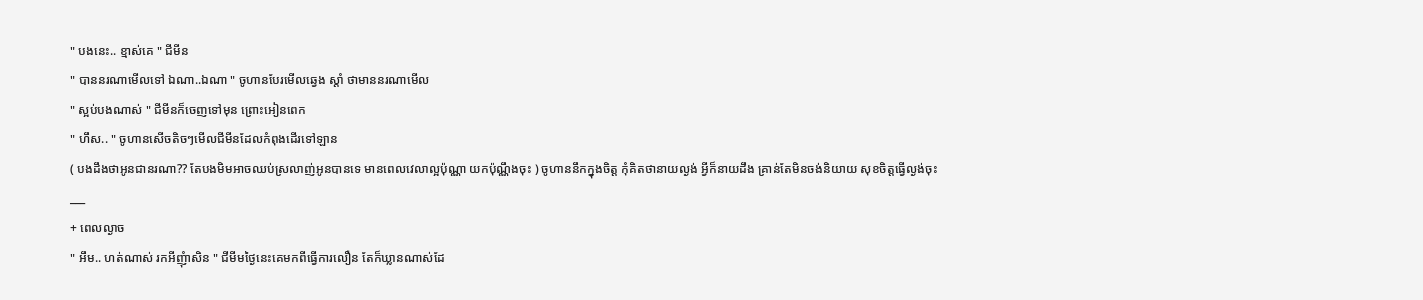" បងនេះ.. ខ្មាស់គេ " ជីមីន
" បាននរណាមើលទៅ ឯណា..ឯណា " ចូហានបែរមើលឆ្វេង ស្តាំ ថាមាននរណាមើល
" ស្អប់បងណាស់ " ជីមីនក៏ចេញទៅមុន ព្រោះអៀនពេក
" ហឹស.. " ចូហានសើចតិចៗមើលជីមីនដែលកំពុងដើរទៅឡាន
( បងដឹងថាអូនជានរណា?? តែបងមិមអាចឈប់ស្រលាញ់អូនបានទេ មានពេលវេលាល្អប៉ុណ្ណា យកប៉ុណ្ណឹងចុះ ) ចូហាននឹកក្នុងចិត្ត កុំគិតថានាយល្ងង់ អ្វីក៏នាយដឹង គ្រាន់តែមិនចង់និយាយ សុខចិត្តធ្វើល្ងង់ចុះ
___
+ ពេលល្ងាច
" អឹម.. ហត់ណាស់ រកអីញុំាសិន " ជីមីមថ្ងៃនេះគេមកពីធ្វើការលឿន តែក៏ឃ្លានណាស់ដែ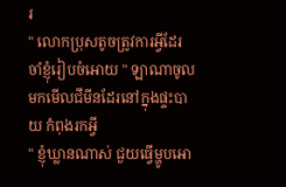រ
" លោកប្រុសតូចត្រូវការអ្វីដែរ ចាំខ្ញុំរៀបចំអោយ " ឡាណាចូលមកមើលជីមីនដែរនៅក្នុងផ្ទះបាយ កំពុងរកអ្វី
" ខ្ញុំឃ្លានណាស់ ជួយធ្វើម្ហូបអោ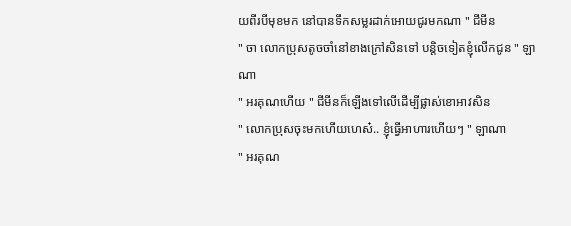យពីរបីមុខមក នៅបានទឹកសម្លរដាក់អោយជូរមកណា " ជីមីន
" ចា លោកប្រុសតូចចាំនៅខាងក្រៅសិនទៅ បន្តិចទៀតខ្ញុំលើកជូន " ឡាណា
" អរគុណហើយ " ជីមីនក៏ឡើងទៅលើដើម្បីផ្លាស់ខោអាវសិន
" លោកប្រុសចុះមកហើយហេស៎.. ខ្ញុំធ្វើអាហារហើយៗ " ឡាណា
" អរគុណ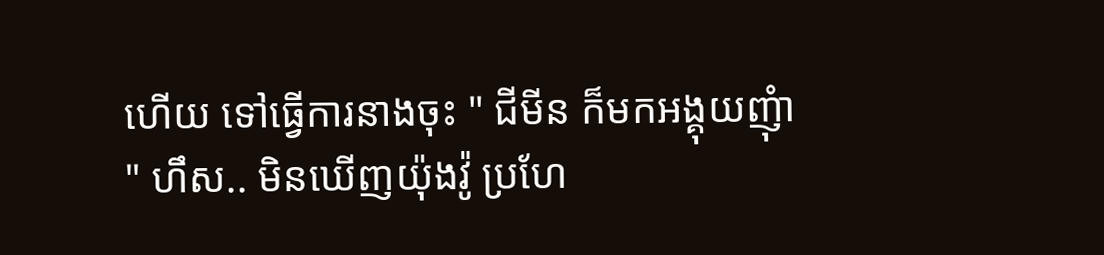ហើយ ទៅធ្វើការនាងចុះ " ជីមីន ក៏មកអង្គុយញុំា
" ហឹស.. មិនឃើញយ៉ុងវ៉ូ ប្រហែ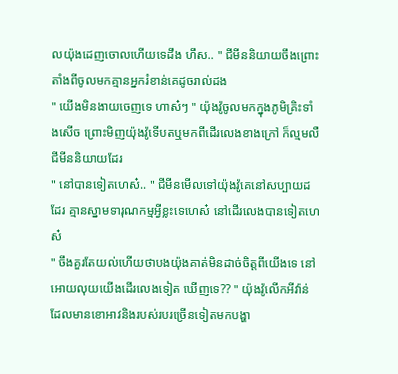លយ៉ុងដេញចោលហើយទេដឹង ហឹស.. " ជីមីននិយាយចឹងព្រោះតាំងពីចូលមកគ្មានអ្នករំខាន់គេដូចរាល់ដង
" យើងមិនងាយចេញទេ ហាស៎ៗ " យ៉ុងវ៉ូចូលមកក្នុងភូមិគ្រិះទាំងសើច ព្រោះមិញយ៉ុងវ៉ូទើបតឬមកពីដើរលេងខាងក្រៅ ក៏ល្មមលឺជីមីននិយាយដែរ
" នៅបានទៀតហេស៎.. " ជីមីនមើលទៅយ៉ុងវ៉ូគេនៅសប្បាយដដែរ គ្មានស្នាមទារុណកម្មអ្វីខ្លះទេហេស៎ នៅដើរលេងបានទៀតហេស៎
" ចឹងគួរតែយល់ហើយថាបងយ៉ុងគាត់មិនដាច់ចិត្តពីយើងទេ នៅអោយលុយយើងដើរលេងទៀត ឃើញទេ?? " យ៉ុងវ៉ូលើកអីវ៉ាន់ដែលមានខោអាវនិងរបស់របរច្រើនទៀតមកបង្ហា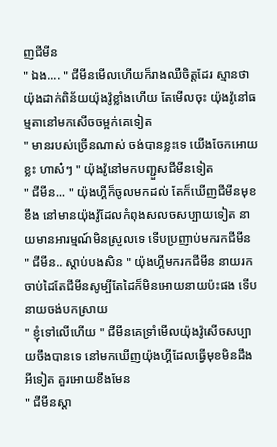ញជីមីន
" ឯង.... " ជីមីនមើលហើយក៏រាងឈឺចិត្តដែរ ស្មានថាយ៉ុងដាក់ពិន័យយ៉ុងវ៉ូខ្លាំងហើយ តែមើលចុះ យ៉ុងវ៉ូនៅធម្មតានៅមកសើចចម្អក់គេទៀត
" មានរបស់ច្រើនណាស់ ចង់បានខ្លះទេ យើងចែកអោយខ្លះ ហាស៎ៗ " យ៉ុងវ៉ូនៅមកបញ្ជួសជីមីនទៀត
" ជីមីន... " យ៉ុងហ្គីក៏ចូលមកដល់ តែក៏ឃើញជីមីនមុខខឹង នៅមានយ៉ុងវ៉ូដែលកំពុងសលចសប្បាយទៀត នាយមានអារម្មណ៍មិនស្រួលទេ ទើបប្រញាប់មករកជីមីន
" ជីមីន.. ស្តាប់បងសិន " យ៉ុងហ្គីមករកជីមីន នាយរកចាប់ដៃតែជីមីនសូម្បីតែដៃក៏មិនអោយនាយប៉ះផង ទើបនាយចង់បកស្រាយ
" ខ្ញុំទៅលើហើយ " ជីមីនគេទ្រាំមើលយ៉ុងវ៉ូសើចសប្បាយចឹងបានទេ នៅមកឃើញយ៉ុងហ្គីដែលធ្វើមុខមិនដឹងអីទៀត គួរអោយខឹងមែន
" ជីមីនស្តា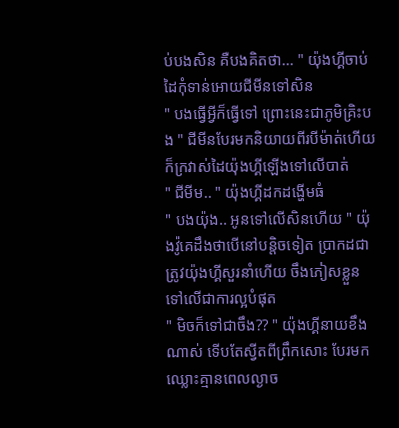ប់បងសិន គឺបងគិតថា... " យ៉ុងហ្គីចាប់ដៃកុំទាន់អោយជីមីនទៅសិន
" បងធ្វើអ្វីក៏ធ្វើទៅ ព្រោះនេះជាភូមិគ្រិះបង " ជីមីនបែរមកនិយាយពីរបីម៉ាត់ហើយ ក៏ក្រវាស់ដៃយ៉ុងហ្គីឡើងទៅលើបាត់
" ជីមីម.. " យ៉ុងហ្គីដកដង្ហើមធំ
" បងយ៉ុង.. អូនទៅលើសិនហើយ " យ៉ុងវ៉ូគេដឹងថាបើនៅបន្តិចទៀត ប្រាកដជាត្រូវយ៉ុងហ្គីសួរនាំហើយ ចឹងភៀសខ្លួនទៅលើជាការល្អបំផុត
" មិចក៏ទៅជាចឹង?? " យ៉ុងហ្គីនាយខឹងណាស់ ទើបតែស្វីតពីព្រឹកសោះ បែរមកឈ្លោះគ្មានពេលល្ងាច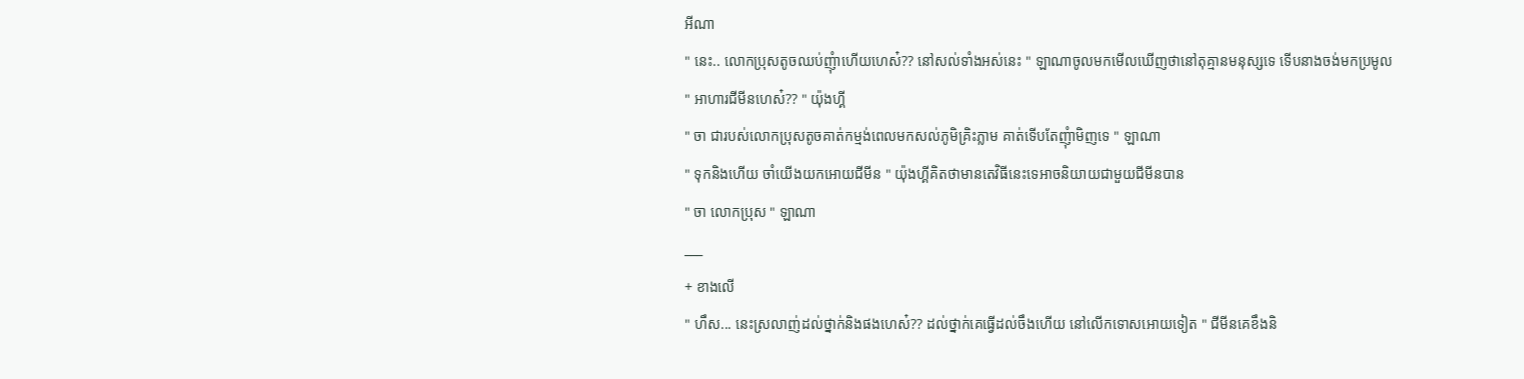អីណា
" នេះ.. លោកប្រុសតូចឈប់ញុំាហើយហេស៎?? នៅសល់ទាំងអស់នេះ " ឡាណាចូលមកមើលឃើញថានៅតុគ្មានមនុស្សទេ ទើបនាងចង់មកប្រមូល
" អាហារជីមីនហេស៎?? " យ៉ុងហ្គី
" ចា ជារបស់លោកប្រុសតូចគាត់កម្មង់ពេលមកសល់ភូមិគ្រិះភ្លាម គាត់ទើបតែញុំាមិញទេ " ឡាណា
" ទុកនិងហើយ ចាំយើងយកអោយជីមីន " យ៉ុងហ្គីគិតថាមានតេវិធីនេះទេអាចនិយាយជាមួយជីមីនបាន
" ចា លោកប្រុស " ឡាណា
___
+ ខាងលើ
" ហឹស... នេះស្រលាញ់ដល់ថ្នាក់និងផងហេស៎?? ដល់ថ្នាក់គេធ្វើដល់ចឹងហើយ នៅលើកទោសអោយទៀត " ជីមីនគេខឹងនិ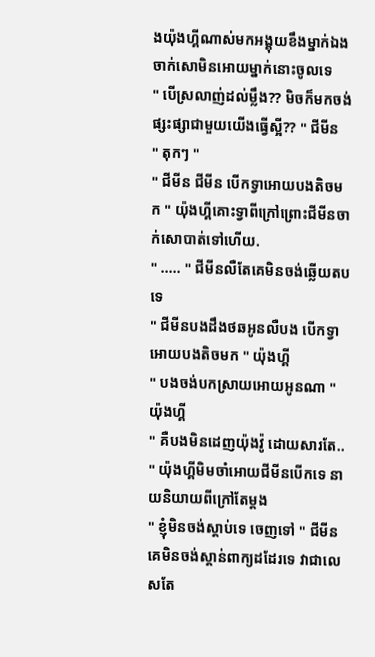ងយ៉ុងហ្គីណាស់មកអង្គុយខឹងម្នាក់ឯង ចាក់សោមិនអោយម្នាក់នោះចូលទេ
" បើស្រលាញ់ដល់ម្លឹង?? មិចក៏មកចង់ផ្សះផ្សាជាមួយយើងធ្វើស្អី?? " ជីមីន
" តុកៗ "
" ជីមីន ជីមីន បើកទ្វាអោយបងតិចមក " យ៉ុងហ្គីគោះទ្វាពីក្រៅព្រោះជីមីនចាក់សោបាត់ទៅហើយ.
" ..... " ជីមីនលឺតែគេមិនចង់ឆ្លើយតបទេ
" ជីមីនបងដឹងថឆអូនលឺបង បើកទ្វាអោយបងតិចមក " យ៉ុងហ្គី
" បងចង់បកស្រាយអោយអូនណា " យ៉ុងហ្គី
" គឺបងមិនដេញយ៉ុងវ៉ូ ដោយសារតែ.. " យ៉ុងហ្គីមិមចាំអោយជីមីនបើកទេ នាយនិយាយពីក្រៅតែម្តង
" ខ្ញុំមិនចង់ស្តាប់ទេ ចេញទៅ " ជីមីនគេមិនចង់ស្តាន់ពាក្យដដែរទេ វាជាលេសតែ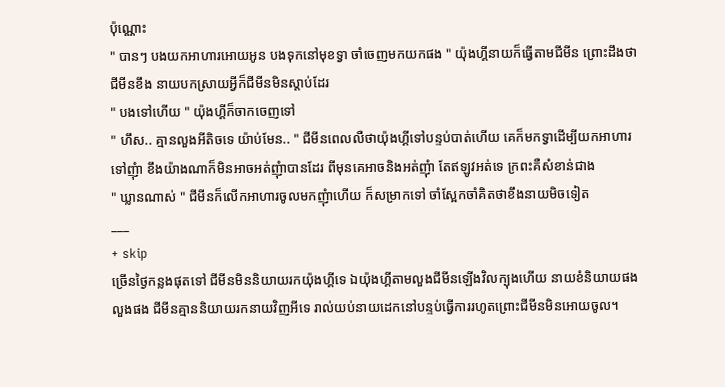ប៉ុណ្ណោះ
" បានៗ បងយកអាហារអោយអូន បងទុកនៅមុខទ្វា ចាំចេញមកយកផង " យ៉ុងហ្គីនាយក៏ធ្វើតាមជីមីន ព្រោះដឹងថាជីមីនខឹង នាយបកស្រាយអ្វីក៏ជីមីនមិនស្តាប់ដែរ
" បងទៅហើយ " យ៉ុងហ្គីក៏ចាកចេញទៅ
" ហឹស.. គ្មានលួងអីតិចទេ យ៉ាប់មែន.. " ជីមីនពេលលឺថាយ៉ុងហ្គីទៅបន្ទប់បាត់ហើយ គេក៏មកទ្វាដើម្បីយកអាហារទៅញុំា ខឹងយ៉ាងណាក៏មិនអាចអត់ញុំាបានដែរ ពីមុនគេអាចនិងអត់ញុំា តែឥឡូវអត់ទេ ក្រពះគឺសំខាន់ជាង
" ឃ្លានណាស់ " ជីមីនក៏លើកអាហារចូលមកញុំាហើយ ក៏សម្រាកទៅ ចាំស្អែកចាំគិតថាខឹងនាយមិចទៀត
___
+ skip
ច្រើនថ្ងៃកន្លងផុតទៅ ជីមីនមិននិយាយរកយ៉ុងហ្គីទេ ឯយ៉ុងហ្គីតាមលួងជីមីនឡើងវិលក្បុងហើយ នាយខំនិយាយផង លួងផង ជីមីនគ្មាននិយាយរកនាយវិញអីទេ រាល់យប់នាយដេកនៅបន្ទប់ធ្វើការរហូតព្រោះជីមីនមិនអោយចូល។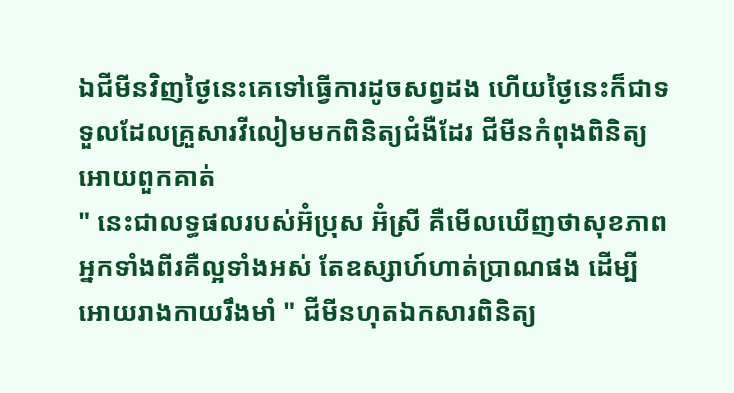ឯជីមីនវិញថ្ងៃនេះគេទៅធ្វើការដូចសព្វដង ហើយថ្ងៃនេះក៏ជាទទួលដែលគ្រួសារវីលៀមមកពិនិត្យជំងឺដែរ ជីមីនកំពុងពិនិត្យអោយពួកគាត់
" នេះជាលទ្ធផលរបស់អ៊ំប្រុស អ៊ំស្រី គឺមើលឃើញថាសុខភាពអ្នកទាំងពីរគឺល្អទាំងអស់ តែឧស្សាហ៍ហាត់ប្រាណផង ដើម្បីអោយរាងកាយរឹងមាំ " ជីមីនហុតឯកសារពិនិត្យ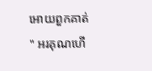អោយពួកគាត់
" អរគុណហើ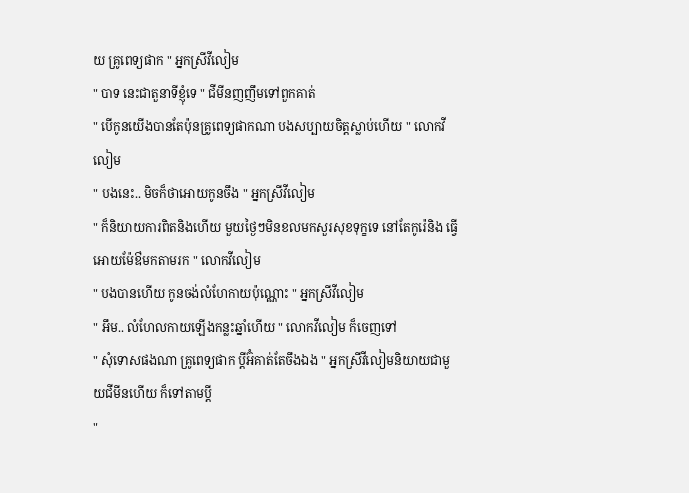យ គ្រូពេទ្យផាក " អ្នកស្រីវីលៀម
" បាទ នេះជាតួនាទីខ្ញុំទេ " ជីមីនញញឹមទៅពួកគាត់
" បើកូនយើងបានតែប៉ុនគ្រូពេទ្យផាកណា បងសប្បាយចិត្តស្លាប់ហើយ " លោកវីលៀម
" បងនេះ.. មិចក៏ថាអោយកូនចឹង " អ្នកស្រីវីលៀម
" ក៏និយាយការពិតនិងហើយ មួយថ្ងៃៗមិនខលមកសួរសុខទុក្ខទេ នៅតែកូរ៉េនិង ធ្វើអោយម៉ែឳមកតាមរក " លោកវីលៀម
" បងបានហើយ កូនចង់លំហែកាយប៉ុណ្ណោះ " អ្នកស្រីវីលៀម
" អឹម.. លំហែលកាយឡើងកន្លះឆ្នាំហើយ " លោកវីលៀម ក៏ចេញទៅ
" សុំទោសផងណា គ្រូពេទ្យផាក ប្តីអ៊ំគាត់តែចឹងឯង " អ្នកស្រីវីលៀមនិយាយជាមួយជីមីនហើយ ក៏ទៅតាមប្តី
"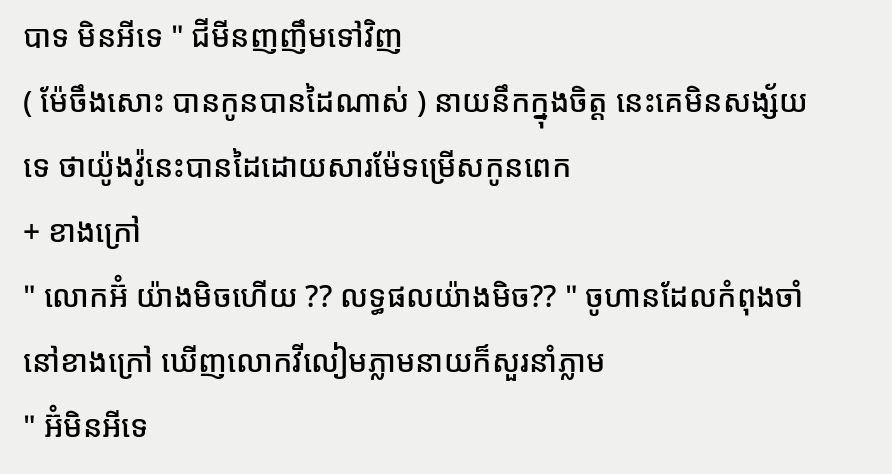បាទ មិនអីទេ " ជីមីនញញឹមទៅវិញ
( ម៉ែចឹងសោះ បានកូនបានដៃណាស់ ) នាយនឹកក្នុងចិត្ត នេះគេមិនសង្ស័យទេ ថាយ៉ូងវ៉ូនេះបានដៃដោយសារម៉ែទម្រើសកូនពេក
+ ខាងក្រៅ
" លោកអ៊ំ យ៉ាងមិចហើយ ?? លទ្ធផលយ៉ាងមិច?? " ចូហានដែលកំពុងចាំនៅខាងក្រៅ ឃើញលោកវីលៀមភ្លាមនាយក៏សួរនាំភ្លាម
" អ៊ំមិនអីទេ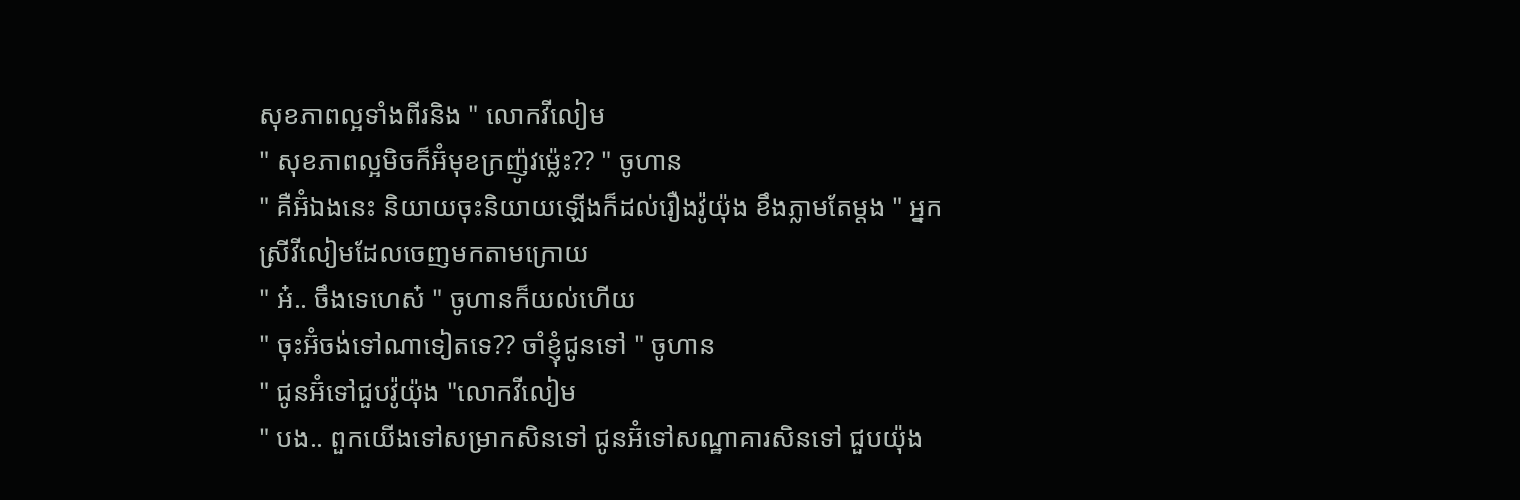សុខភាពល្អទាំងពីរនិង " លោកវីលៀម
" សុខភាពល្អមិចក៏អ៊ំមុខក្រញ៉ូវម្ល៉េះ?? " ចូហាន
" គឺអ៊ំឯងនេះ និយាយចុះនិយាយឡើងក៏ដល់រឿងវ៉ូយ៉ុង ខឹងភ្លាមតែម្តង " អ្នកស្រីវីលៀមដែលចេញមកតាមក្រោយ
" អ៎.. ចឹងទេហេស៎ " ចូហានក៏យល់ហើយ
" ចុះអ៊ំចង់ទៅណាទៀតទេ?? ចាំខ្ញុំជូនទៅ " ចូហាន
" ជូនអ៊ំទៅជួបវ៉ូយ៉ុង "លោកវីលៀម
" បង.. ពួកយើងទៅសម្រាកសិនទៅ ជូនអ៊ំទៅសណ្ឋាគារសិនទៅ ជួបយ៉ុង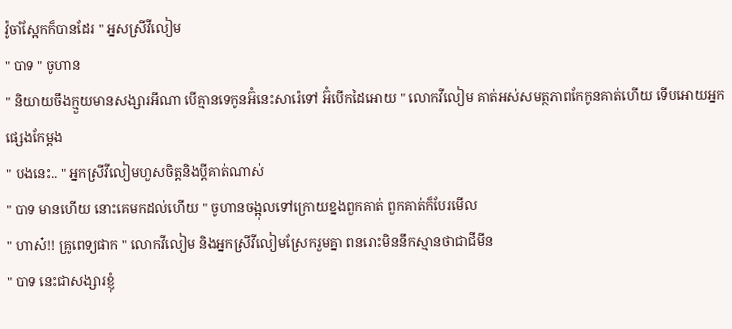វ៉ូចាំស្អែកក៏បានដែរ " អ្នសស្រីវីលៀម
" បាទ " ចូហាន
" និយាយចឹងក្មួយមានសង្សារអីណា បើគ្មានទេកូនអ៊ំនេះសារ៉េទៅ អ៊ំបើកដៃអោយ " លោកវីលៀម គាត់អស់សមត្ថភាពកែកូនគាត់ហើយ ទើបអោយអ្នកផ្សេងកែម្តង
" បងនេះ.. " អ្នកស្រីវីលៀមហួសចិត្តនិងប្តីគាត់ណាស់
" បាទ មានហើយ នោះគេមកដល់ហើយ " ចូហានចង្អុលទៅក្រោយខ្នងពួកគាត់ ពួកគាត់ក៏បែរមើល
" ហាស៎!! គ្រូពេទ្យផាក " លោកវីលៀម និងអ្នកស្រីវីលៀមស្រែករួមគ្នា ពនរោះមិននឹកស្មានថាជាជីមីន
" បាទ នេះជាសង្សារខ្ញុំ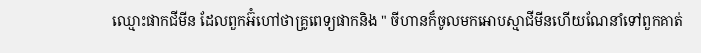ឈ្មោះផាកជីមីន ដែលពួកអ៊ំហៅថាគ្រូពេទ្យផាកនិង " ចីហានក៏ចូលមកអោបស្មាជីមីនហើយណែនាំទៅពួកគាត់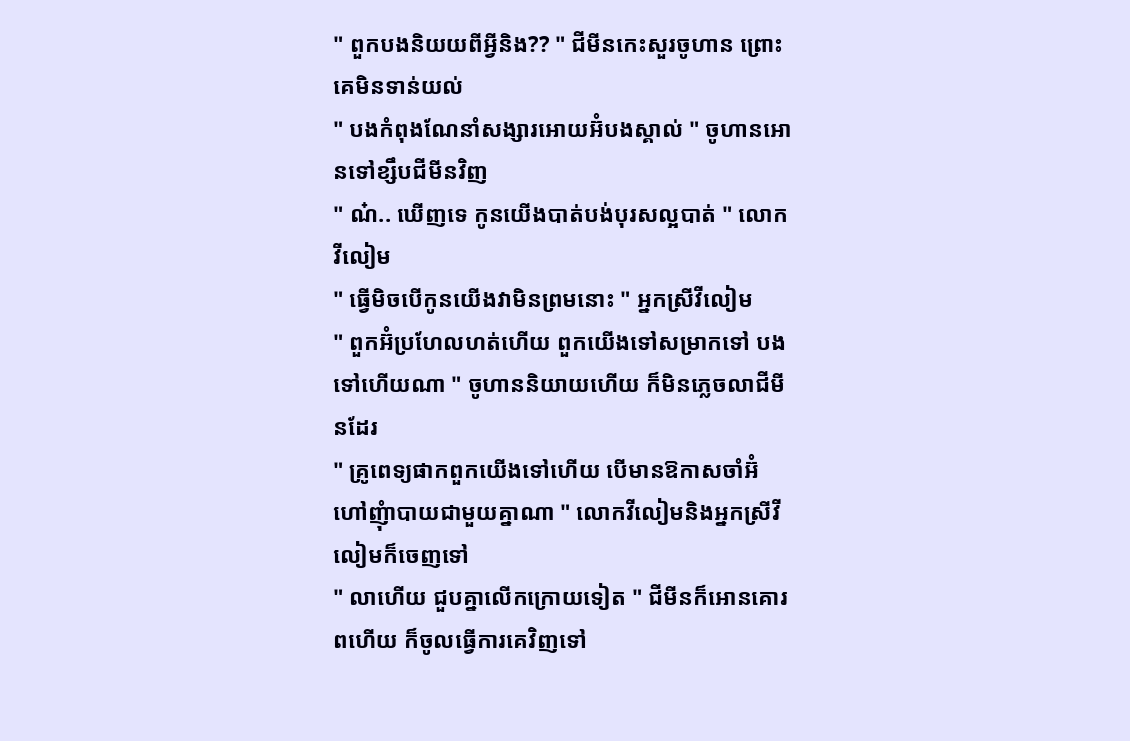" ពួកបងនិយយពីអ្វីនិង?? " ជីមីនកេះសួរចូហាន ព្រោះគេមិនទាន់យល់
" បងកំពុងណែនាំសង្សារអោយអ៊ំបងស្គាល់ " ចូហានអោនទៅខ្សឹបជីមីនវិញ
" ណ៎.. ឃើញទេ កូនយើងបាត់បង់បុរសល្អបាត់ " លោកវីលៀម
" ធ្វើមិចបើកូនយើងវាមិនព្រមនោះ " អ្នកស្រីវីលៀម
" ពួកអ៊ំប្រហែលហត់ហើយ ពួកយើងទៅសម្រាកទៅ បងទៅហើយណា " ចូហាននិយាយហើយ ក៏មិនភ្លេចលាជីមីនដែរ
" គ្រូពេទ្យផាកពួកយើងទៅហើយ បើមានឱកាសចាំអ៊ំហៅញុំាបាយជាមួយគ្នាណា " លោកវីលៀមនិងអ្នកស្រីវីលៀមក៏ចេញទៅ
" លាហើយ ជួបគ្នាលើកក្រោយទៀត " ជីមីនក៏អោនគោរពហើយ ក៏ចូលធ្វើការគេវិញទៅ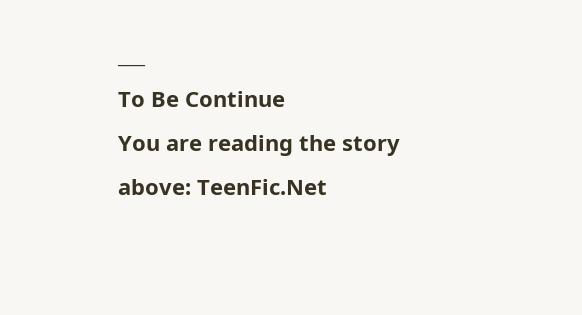___
To Be Continue
You are reading the story above: TeenFic.Net